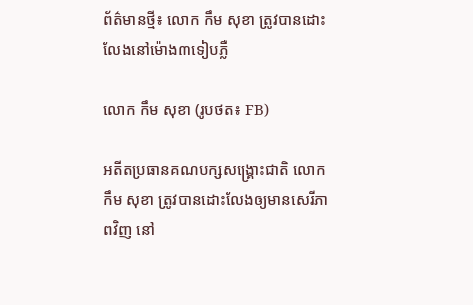ព័ត៌មានថ្មី៖ លោក កឹម សុខា ត្រូវបានដោះលែងនៅម៉ោង៣ទៀបភ្លឺ

លោក កឹម សុខា (រូបថត៖ FB)

អតីតប្រធានគណបក្សសង្គ្រោះជាតិ លោក  កឹម សុខា ត្រូវបានដោះលែងឲ្យមានសេរីភាពវិញ នៅ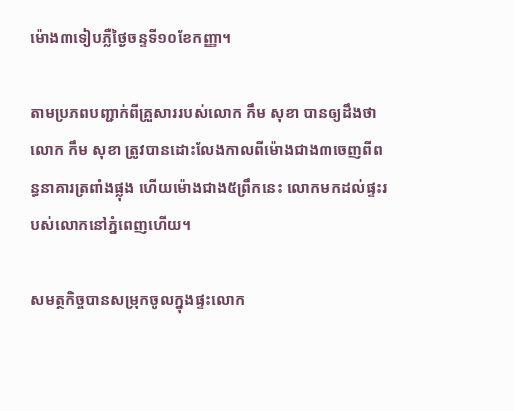ម៉ោង៣ទៀបភ្លឺថ្ងៃចន្ទទី១០ខែកញ្ញា។

តាមប្រភពបញ្ជាក់ពីគ្រួសាររបស់លោក កឹម សុខា បានឲ្យដឹងថា លោក កឹម សុខា ត្រូវបានដោះលែងកាលពីម៉ោងជាង៣ចេញពីពន្ធនាគារត្រពាំងផ្លុង ហើយម៉ោងជាង៥ព្រឹកនេះ លោកមកដល់ផ្ទះរបស់លោកនៅភ្នំពេញហើយ។

សមត្ថកិច្ចបានសម្រុកចូលក្នុងផ្ទះលោក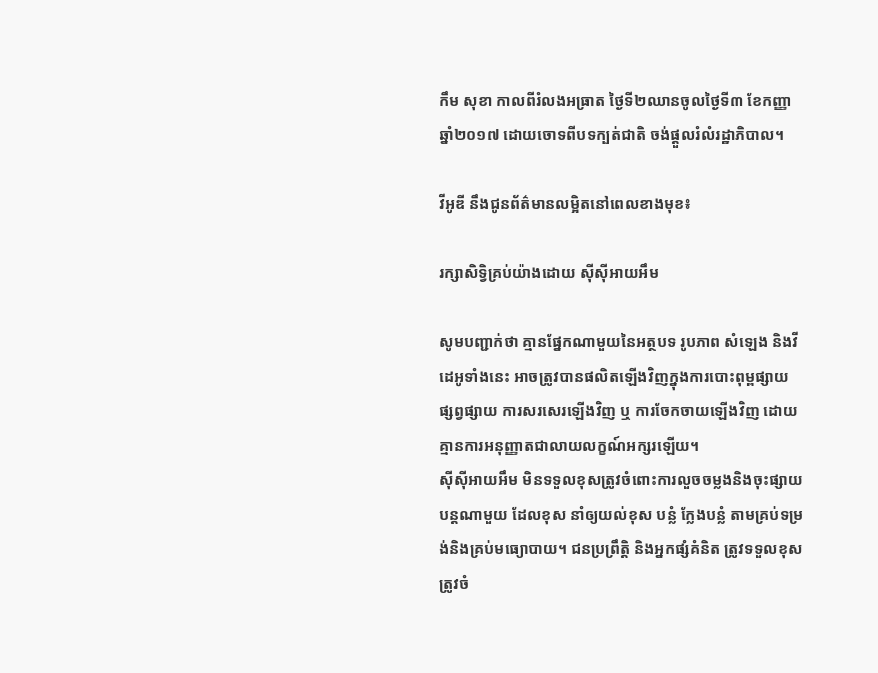កឹម សុខា កាលពីរំលងអធ្រាត ថ្ងៃទី២ឈានចូលថ្ងៃទី៣ ខែកញ្ញា ឆ្នាំ២០១៧ ដោយចោទពីបទក្បត់ជាតិ ចង់ផ្តួលរំលំរដ្ឋាភិបាល។

វីអូឌី នឹងជូនព័ត៌មានលម្អិតនៅពេលខាងមុខ៖

រក្សាសិទ្វិគ្រប់យ៉ាងដោយ ស៊ីស៊ីអាយអឹម

សូមបញ្ជាក់ថា គ្មានផ្នែកណាមួយនៃអត្ថបទ រូបភាព សំឡេង និងវីដេអូទាំងនេះ អាចត្រូវបានផលិតឡើងវិញក្នុងការបោះពុម្ពផ្សាយ ផ្សព្វផ្សាយ ការសរសេរឡើងវិញ ឬ ការចែកចាយឡើងវិញ ដោយគ្មានការអនុញ្ញាតជាលាយលក្ខណ៍អក្សរឡើយ។
ស៊ីស៊ីអាយអឹម មិនទទួលខុសត្រូវចំពោះការលួចចម្លងនិងចុះផ្សាយបន្តណាមួយ ដែលខុស នាំឲ្យយល់ខុស បន្លំ ក្លែងបន្លំ តាមគ្រប់ទម្រង់និងគ្រប់មធ្យោបាយ។ ជនប្រព្រឹត្តិ និងអ្នកផ្សំគំនិត ត្រូវទទួលខុសត្រូវចំ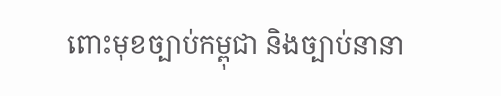ពោះមុខច្បាប់កម្ពុជា និងច្បាប់នានា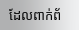ដែលពាក់ព័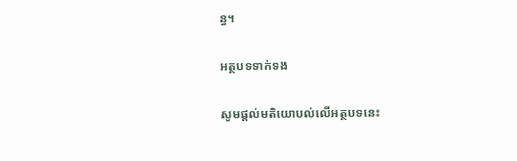ន្ធ។

អត្ថបទទាក់ទង

សូមផ្ដល់មតិយោបល់លើអត្ថបទនេះ